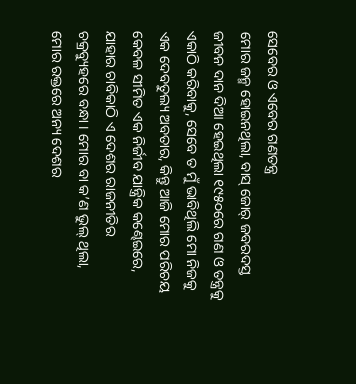ସେବେର ଓ ଏବେର ଗଣତନ୍ତ୍ର
ମୋର ଜନ୍ମ ହୋଇନଥିଲା, ବାସ୍ ଜୋର୍ ଜବରଦସ୍ତ ଜୀବନ ଦାନ ଦିଆ ହେଇଥିଲା ୧୯୫୦ରେ ଗଣ ଓ ତନ୍ତ୍ରକୁ ଏକାଠି କରିବାକୁ, ସେବେ ତ ମୁଁ ଭାବିଥିଲି ମୋ ନିଜକୁ ଏକ ଦେବତୁଲ୍ୟ ଅବତାର, କିନ୍ତୁ ଆଜି ମୋର ପରିଚୟ କେବଳ ସୀମିତ ଏକ ନିର୍ଜୀବ ଯାନ୍ତ୍ରିକ କଣ୍ଢେଇରେ, ଯାହାର ଚାବିକାଠି ଏ ଦେଶର ରାଜନୀତିର ଚକ୍ରବ୍ୟୁହରେ ବନ୍ଧା । ମୋର ବା କ’ଣ ଭୁଲ୍ ଥିଲା, ମୋର ରକ୍ତରେ ଅନ୍ୟ ଦେଶର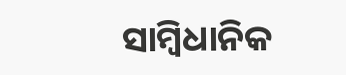ସାମ୍ବିଧାନିକ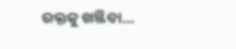ରକ୍ତକୁ ଖଞ୍ଜିବା…